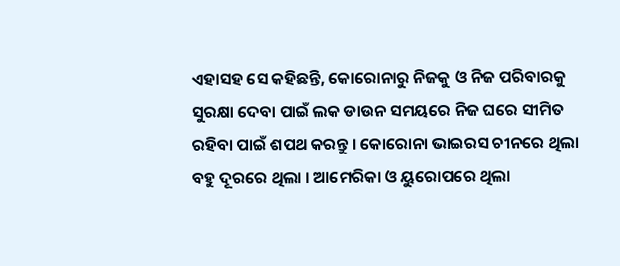ଏହାସହ ସେ କହିଛନ୍ତି, କୋରୋନାରୁ ନିଜକୁ ଓ ନିଜ ପରିବାରକୁ ସୁରକ୍ଷା ଦେବା ପାଇଁ ଲକ ଡାଉନ ସମୟରେ ନିଜ ଘରେ ସୀମିତ ରହିବା ପାଇଁ ଶପଥ କରନ୍ତୁ । କୋରୋନା ଭାଇରସ ଚୀନରେ ଥିଲା ବହୁ ଦୂରରେ ଥିଲା । ଆମେରିକା ଓ ୟୁରୋପରେ ଥିଲା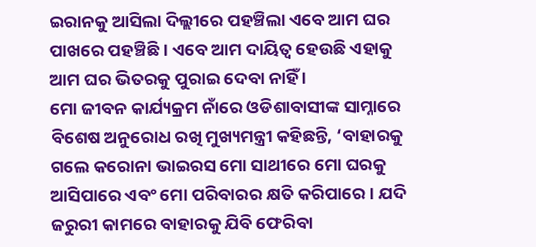ଇରାନକୁ ଆସିଲା ଦିଲ୍ଲୀରେ ପହଞ୍ଚିଲା ଏବେ ଆମ ଘର ପାଖରେ ପହଞ୍ଚିଛି । ଏବେ ଆମ ଦାୟିତ୍ୱ ହେଉଛି ଏହାକୁ ଆମ ଘର ଭିତରକୁ ପୁରାଇ ଦେବା ନାହିଁ ।
ମୋ ଜୀବନ କାର୍ଯ୍ୟକ୍ରମ ନାଁରେ ଓଡିଶାବାସୀଙ୍କ ସାମ୍ନାରେ ବିଶେଷ ଅନୁରୋଧ ରଖି ମୁଖ୍ୟମନ୍ତ୍ରୀ କହିଛନ୍ତି, ‘ବାହାରକୁ ଗଲେ କରୋନା ଭାଇରସ ମୋ ସାଥୀରେ ମୋ ଘରକୁ ଆସିପାରେ ଏବଂ ମୋ ପରିବାରର କ୍ଷତି କରିପାରେ । ଯଦି ଜରୁରୀ କାମରେ ବାହାରକୁ ଯିବି ଫେରିବା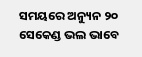ସମୟରେ ଅନ୍ୟୁନ ୨୦ ସେକେଣ୍ଡ ଭଲ ଭାବେ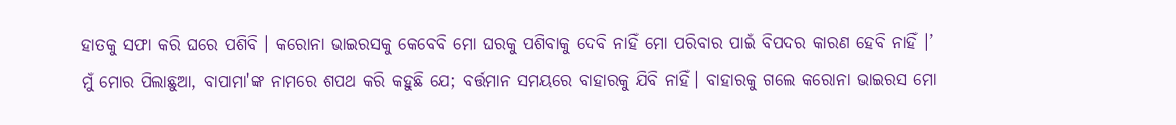ହାତକୁ ସଫା କରି ଘରେ ପଶିବି । କରୋନା ଭାଇରସକୁ କେବେବି ମୋ ଘରକୁ ପଶିବାକୁ ଦେବି ନାହିଁ ମୋ ପରିବାର ପାଇଁ ବିପଦର କାରଣ ହେବି ନାହିଁ ।’
ମୁଁ ମୋର ପିଲାଛୁଆ, ବାପାମା'ଙ୍କ ନାମରେ ଶପଥ କରି କହୁଛି ଯେ; ବର୍ତ୍ତମାନ ସମୟରେ ବାହାରକୁ ଯିବି ନାହିଁ। ବାହାରକୁ ଗଲେ କରୋନା ଭାଇରସ ମୋ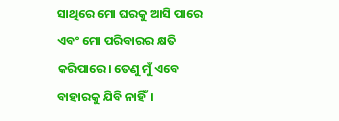ସାଥିରେ ମୋ ଘରକୁ ଆସି ପାରେ ଏବଂ ମୋ ପରିବାରର କ୍ଷତି କରିପାରେ। ତେଣୁ ମୁଁ ଏବେ ବାହାରକୁ ଯିବି ନାହିଁ।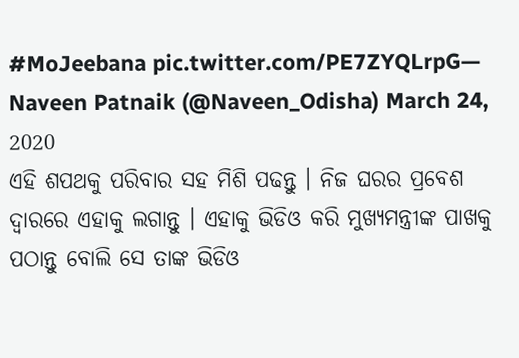#MoJeebana pic.twitter.com/PE7ZYQLrpG— Naveen Patnaik (@Naveen_Odisha) March 24, 2020
ଏହି ଶପଥକୁ ପରିବାର ସହ ମିଶି ପଢନ୍ତୁ । ନିଜ ଘରର ପ୍ରବେଶ ଦ୍ୱାରରେ ଏହାକୁ ଲଗାନ୍ତୁ । ଏହାକୁ ଭିଡିଓ କରି ମୁଖ୍ୟମନ୍ତ୍ରୀଙ୍କ ପାଖକୁ ପଠାନ୍ତୁ ବୋଲି ସେ ତାଙ୍କ ଭିଡିଓ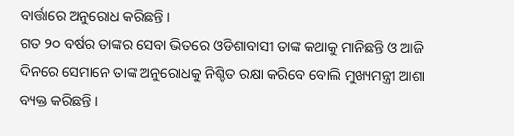ବାର୍ତ୍ତାରେ ଅନୁରୋଧ କରିଛନ୍ତି ।
ଗତ ୨୦ ବର୍ଷର ତାଙ୍କର ସେବା ଭିତରେ ଓଡିଶାବାସୀ ତାଙ୍କ କଥାକୁ ମାନିଛନ୍ତି ଓ ଆଜି ଦିନରେ ସେମାନେ ତାଙ୍କ ଅନୁରୋଧକୁ ନିଶ୍ଚିତ ରକ୍ଷା କରିବେ ବୋଲି ମୁଖ୍ୟମନ୍ତ୍ରୀ ଆଶା ବ୍ୟକ୍ତ କରିଛନ୍ତି ।